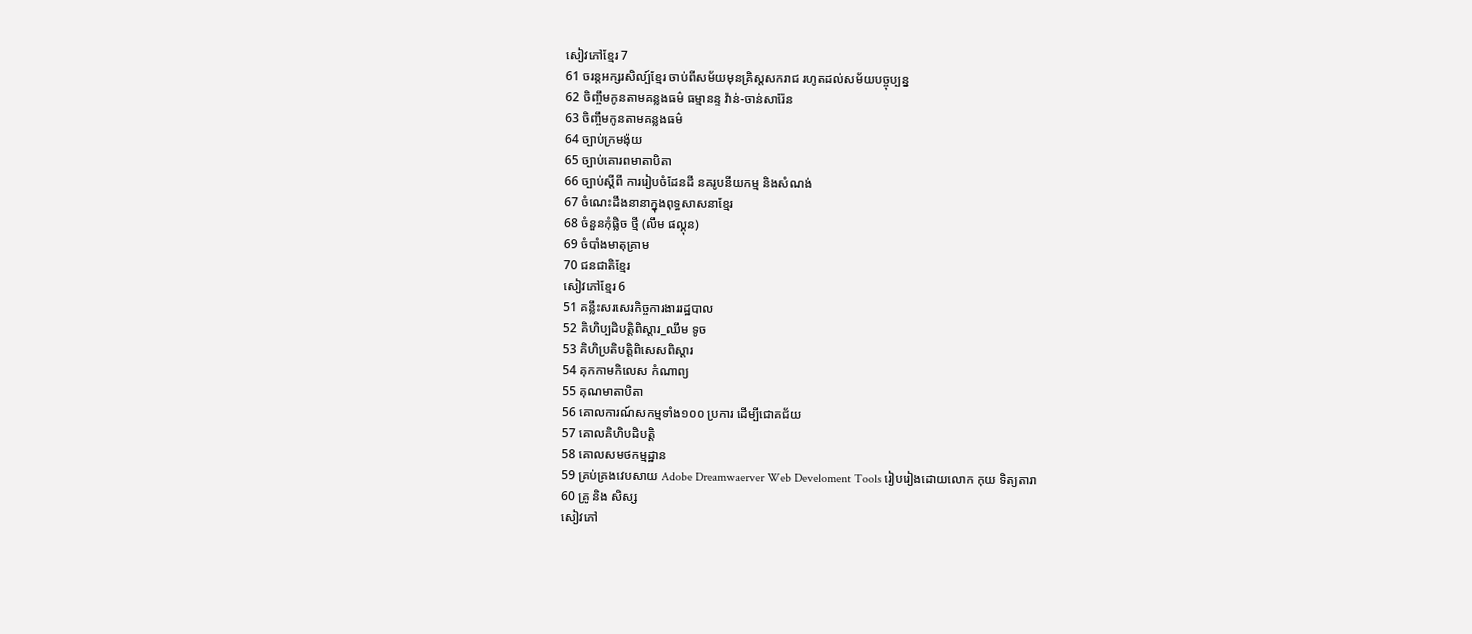សៀវភៅខ្មែរ 7
61 ចរន្តអក្សរសិល្ប៍ខ្មែរ ចាប់ពីសម័យមុនគ្រិស្តសករាជ រហូតដល់សម័យបច្ចុប្បន្ន
62 ចិញ្ចឹមកូនតាមគន្លងធម៌ ធម្មានន្ទ វ៉ាន់-ចាន់សារ៉ែន
63 ចិញ្ចឹមកូនតាមគន្លងធម៌
64 ច្បាប់ក្រមង៉ុយ
65 ច្បាប់គោរពមាតាបិតា
66 ច្បាប់ស្តីពី ការរៀបចំដែនដី នគរូបនីយកម្ម និងសំណង់
67 ចំណេះដឹងនានាក្នុងពុទ្ធសាសនាខ្មែរ
68 ចំនួនកុំផ្លិច ថ្មី (លឹម ផល្គុន)
69 ចំបាំងមាតុគ្រាម
70 ជនជាតិខ្មែរ
សៀវភៅខ្មែរ 6
51 គន្លឹះសរសេរកិច្ចការងាររដ្ឋបាល
52 គិហិប្បដិបត្តិពិស្ដារ_ឈឹម ទូច
53 គិហិប្រតិបត្តិពិសេសពិស្ដារ
54 គុកកាមកិលេស កំណាព្យ
55 គុណមាតាបិតា
56 គោលការណ៍សកម្មទាំង១០០ ប្រការ ដើម្បីជោគជ័យ
57 គោលគិហិបដិបត្តិ
58 គោលសមថកម្មដ្ឋាន
59 គ្រប់គ្រងវេបសាយ Adobe Dreamwaerver Web Develoment Tools រៀបរៀងដោយលោក កុយ ទិត្យតារា
60 គ្រូ និង សិស្ស
សៀវភៅ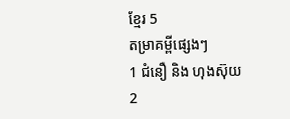ខ្មែរ 5
តម្រាគម្ពីផ្សេងៗ
1 ជំនឿ និង ហុងស៊ុយ
2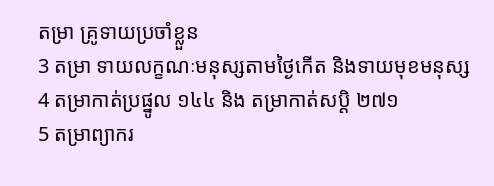តម្រា គ្រូទាយប្រចាំខ្លួន
3 តម្រា ទាយលក្ខណៈមនុស្សតាមថ្ងៃកើត និងទាយមុខមនុស្ស
4 តម្រាកាត់ប្រផ្នូល ១៤៤ និង តម្រាកាត់សប្តិ ២៧១
5 តម្រាព្យាករ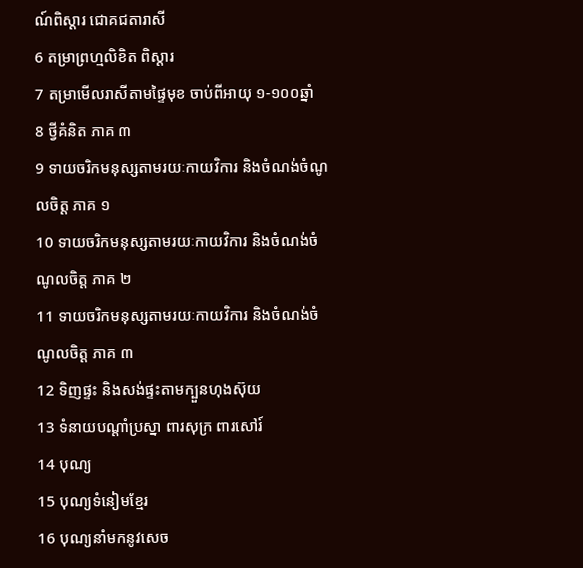ណ៍ពិស្ដារ ជោគជតារាសី
6 តម្រាព្រហ្មលិខិត ពិស្ដារ
7 តម្រាមើលរាសីតាមផ្ទៃមុខ ចាប់ពីអាយុ ១-១០០ឆ្នាំ
8 ថ្វីគំនិត ភាគ ៣
9 ទាយចរិកមនុស្សតាមរយៈកាយវិការ និងចំណង់ចំណូលចិត្ត ភាគ ១
10 ទាយចរិកមនុស្សតាមរយៈកាយវិការ និងចំណង់ចំណូលចិត្ត ភាគ ២
11 ទាយចរិកមនុស្សតាមរយៈកាយវិការ និងចំណង់ចំណូលចិត្ត ភាគ ៣
12 ទិញផ្ទះ និងសង់ផ្ទះតាមក្បួនហុងស៊ុយ
13 ទំនាយបណ្តាំប្រស្នា ពារសុក្រ ពារសៅរ៍
14 បុណ្យ
15 បុណ្យទំនៀមខ្មែរ
16 បុណ្យនាំមកនូវសេច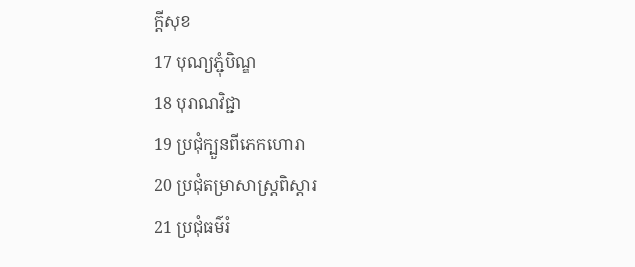ក្តីសុខ
17 បុណ្យភ្ជុំបិណ្ឌ
18 បុរាណវិជ្ជា
19 ប្រជុំក្បួនពីភេកហោរា
20 ប្រជុំតម្រាសាស្ត្រពិស្តារ
21 ប្រជុំធម៌រំ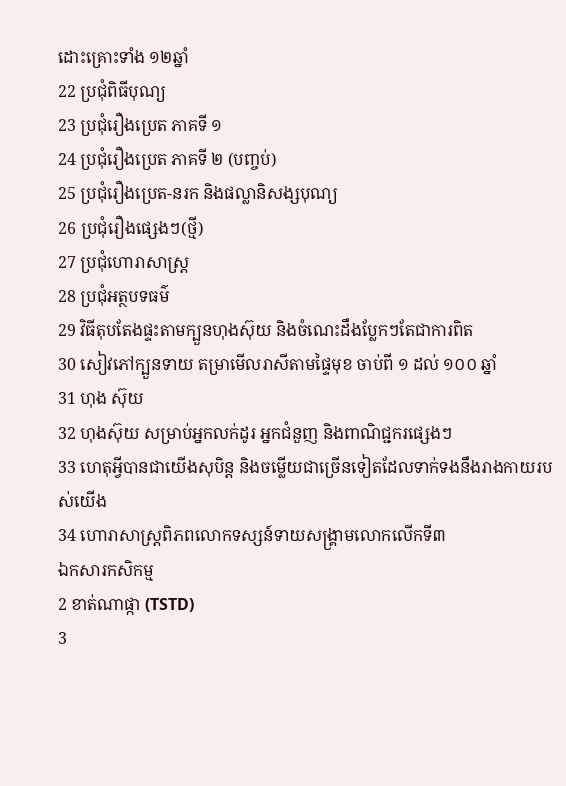ដោះគ្រោះទាំង ១២ឆ្នាំ
22 ប្រជុំពិធីបុណ្យ
23 ប្រជុំរឿងប្រេត ភាគទី ១
24 ប្រជុំរឿងប្រេត ភាគទី ២ (បញ្ចប់)
25 ប្រជុំរឿងប្រេត-នរក និងផល្លានិសង្សបុណ្យ
26 ប្រជុំរឿងផ្សេងៗ(ថ្មី)
27 ប្រជុំហោរាសាស្ត្រ
28 ប្រជុំអត្ថបទធម៌
29 វិធីតុបតែងផ្ទះតាមក្បួនហុងស៊ុយ និងចំណេះដឹងប្លែកៗតែជាការពិត
30 សៀវភៅក្បួនទាយ តម្រាមើលរាសីតាមផ្ទៃមុខ ចាប់ពី ១ ដល់ ១០០ ឆ្នាំ
31 ហុង ស៊ុយ
32 ហុងស៊ុយ សម្រាប់អ្នកលក់ដូរ អ្នកជំនួញ និងពាណិជ្ជករផ្សេងៗ
33 ហេតុអ្វីបានជាយើងសុបិន្ត និងចម្លើយជាច្រើនទៀតដែលទាក់ទងនឹងរាងកាយរបស់យើង
34 ហោរាសាស្ត្រពិភពលោកទស្សន៍ទាយសង្គ្រាមលោកលើកទី៣
ឯកសារកសិកម្ម
2 ខាត់ណាផ្កា (TSTD)
3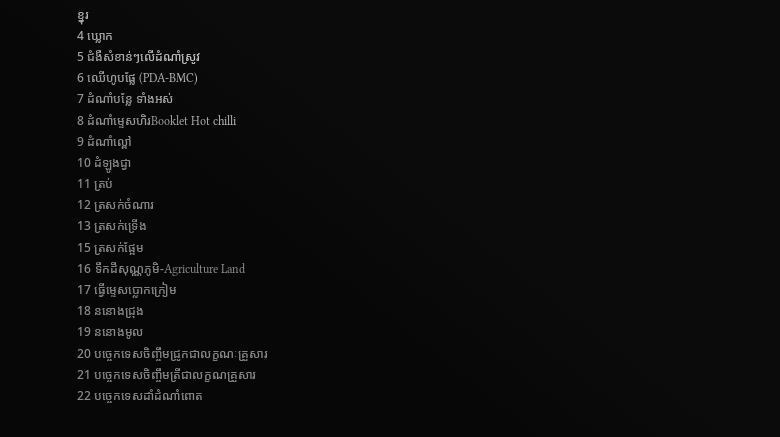ខ្នុរ
4 ឃ្លោក
5 ជំងឺសំខាន់ៗលើដំណាំស្រូវ
6 ឈើហូបផ្លែ (PDA-BMC)
7 ដំណាំបន្លែ ទាំងអស់
8 ដំណាំម្ទេសហិរBooklet Hot chilli
9 ដំណាំល្ពៅ
10 ដំឡូងជ្វា
11 ត្រប់
12 ត្រសក់ចំណារ
13 ត្រសក់ទ្រើង
15 ត្រសក់ផ្អែម
16 ទឹកដីសុណ្ណភូមិ-Agriculture Land
17 ធ្វើម្ទេសប្លោកក្រៀម
18 ននោងជ្រុង
19 ននោងមូល
20 បច្ចេកទេសចិញ្ចឹមជ្រូកជាលក្ខណៈគ្រួសារ
21 បច្ចេកទេសចិញ្ចឹមត្រីជាលក្ខណគ្រួសារ
22 បច្ចេកទេសដាំដំណាំពោត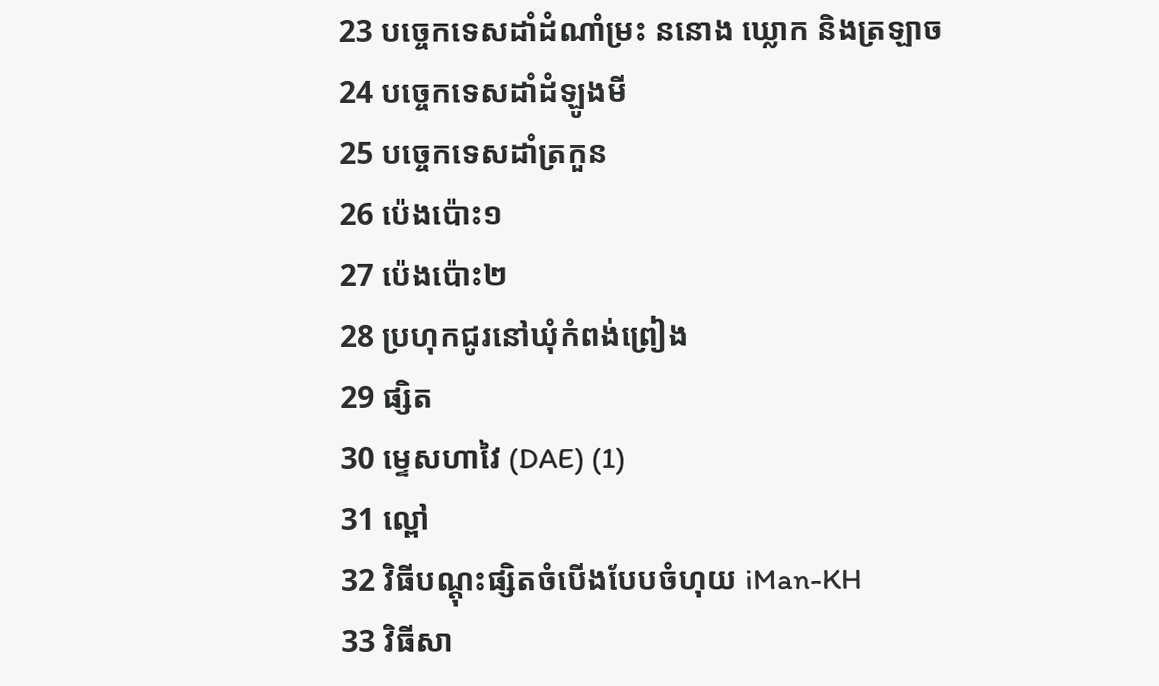23 បច្ចេកទេសដាំដំណាំម្រះ ននោង ឃ្លោក និងត្រឡាច
24 បច្ចេកទេសដាំដំឡូងមី
25 បច្ចេកទេសដាំត្រកួន
26 ប៉េងប៉ោះ១
27 ប៉េងប៉ោះ២
28 ប្រហុកជូរនៅឃុំកំពង់ព្រៀង
29 ផ្សិត
30 ម្ទេសហាវៃ (DAE) (1)
31 ល្ពៅ
32 វិធីបណ្តុះផ្សិតចំបើងបែបចំហុយ iMan-KH
33 វិធីសា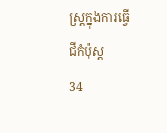ស្រ្តក្នុងការធ្វើជីកំប៉ុស្ត
34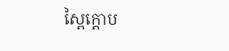ស្ពៃក្តោប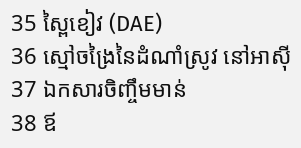35 ស្ពៃខៀវ (DAE)
36 ស្មៅចង្រៃនៃដំណាំស្រូវ នៅអាស៊ី
37 ឯកសារចិញ្ចឹមមាន់
38 ឪ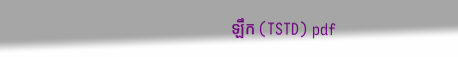ឡឹក (TSTD) pdf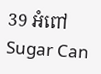39 អំពៅ Sugar Can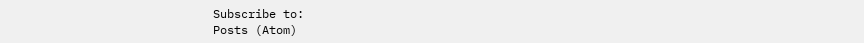Subscribe to:
Posts (Atom)